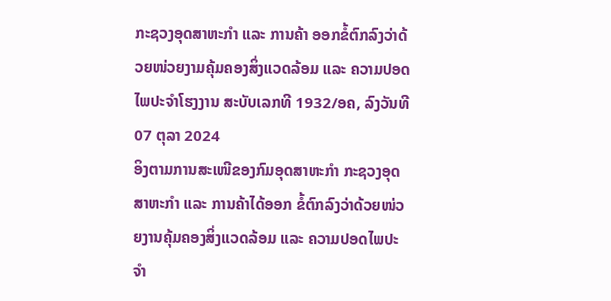ກະຊວງອຸດສາຫະກຳ ແລະ ການຄ້າ ອອກຂໍ້ຕົກລົງວ່າດ້ວຍໜ່ວຍງາມຄຸ້ມຄອງສິ່ງແວດລ້ອມ ແລະ ຄວາມປອດໄພປະຈຳໂຮງງານ ສະບັບເລກທີ 1932/ອຄ, ລົງວັນທີ 07 ຕຸລາ 2024
ອິງຕາມການສະເໜີຂອງກົມອຸດສາຫະກຳ ກະຊວງອຸດສາຫະກຳ ແລະ ການຄ້າໄດ້ອອກ ຂໍ້ຕົກລົງວ່າດ້ວຍໜ່ວຍງານຄຸ້ມຄອງສິ່ງແວດລ້ອມ ແລະ ຄວາມປອດໄພປະຈຳ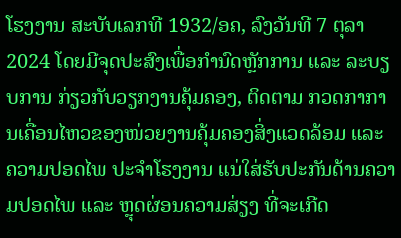ໂຮງງານ ສະບັບເລກທີ 1932/ອຄ, ລົງວັນທີ 7 ຕຸລາ 2024 ໂດຍມີຈຸດປະສົງເພື່ອກຳນົດຫຼັກການ ແລະ ລະບຽບການ ກ່ຽວກັບວຽກງານຄຸ້ມຄອງ, ຕິດຕາມ ກວດກາການເຄື່ອນໄຫວຂອງໜ່ວຍງານຄຸ້ມຄອງສິ່ງແວດລ້ອມ ແລະ ຄວາມປອດໄພ ປະຈຳໂຮງງານ ແນ່ໃສ່ຮັບປະກັນດ້ານຄວາມປອດໄພ ແລະ ຫຼຸດຜ່ອນຄວາມສ່ຽງ ທີ່ຈະເກີດ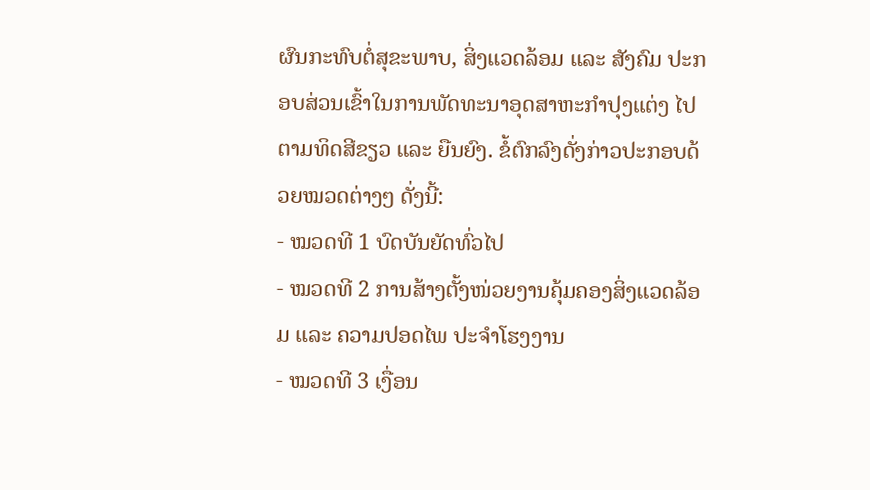ຜົນກະທົບຕໍ່ສຸຂະພາບ, ສິ່ງແວດລ້ອມ ແລະ ສັງຄົມ ປະກອບສ່ວນເຂົ້າໃນການພັດທະນາອຸດສາຫະກຳປຸງແຕ່ງ ໄປຕາມທິດສີຂຽວ ແລະ ຍືນຍົງ. ຂໍ້ຕົກລົງດັ່ງກ່າວປະກອບດ້ວຍໝວດຕ່າງໆ ດັ່ງນີ້:
- ໝວດທີ 1 ບົດບັນຍັດທົ່ວໄປ
- ໝວດທີ 2 ການສ້າງຕັ້ງໜ່ວຍງານຄຸ້ມຄອງສິ່ງແວດລ້ອມ ແລະ ຄວາມປອດໄພ ປະຈຳໂຮງງານ
- ໝວດທີ 3 ເງື່ອນ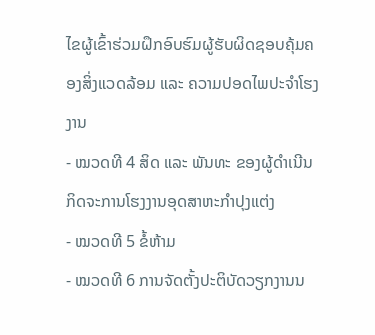ໄຂຜູ້ເຂົ້າຮ່ວມຝຶກອົບຮົມຜູ້ຮັບຜິດຊອບຄຸ້ມຄອງສິ່ງແວດລ້ອມ ແລະ ຄວາມປອດໄພປະຈຳໂຮງງານ
- ໝວດທີ 4 ສິດ ແລະ ພັນທະ ຂອງຜູ້ດຳເນີນກິດຈະການໂຮງງານອຸດສາຫະກຳປຸງແຕ່ງ
- ໝວດທີ 5 ຂໍ້ຫ້າມ
- ໝວດທີ 6 ການຈັດຕັ້ງປະຕິບັດວຽກງານນ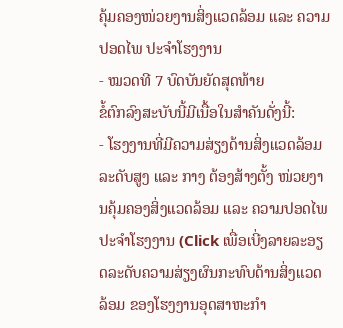ຄຸ້ມຄອງໜ່ວຍງານສິ່ງແວດລ້ອມ ແລະ ຄວາມປອດໄພ ປະຈຳໂຮງງານ
- ໝວດທີ 7 ບົດບັນຍັດສຸດທ້າຍ
ຂໍ້ຕົກລົງສະບັບນີ້ມີເນື້ອໃນສຳຄັນດັ່ງນີ້:
- ໂຮງງານທີ່ມີຄວາມສ່ຽງດ້ານສິ່ງແວດລ້ອມ ລະດັບສູງ ແລະ ກາງ ຕ້ອງສ້າງຕັ້ງ ໜ່ວຍງານຄຸ້ມຄອງສິ່ງແວດລ້ອມ ແລະ ຄວາມປອດໄພ ປະຈຳໂຮງງານ (Click ເພື່ອເບີ່ງລາຍລະອຽດລະດັບຄວາມສ່ຽງຜົນກະທົບດ້ານສິ່ງແວດລ້ອມ ຂອງໂຮງງານອຸດສາຫະກຳ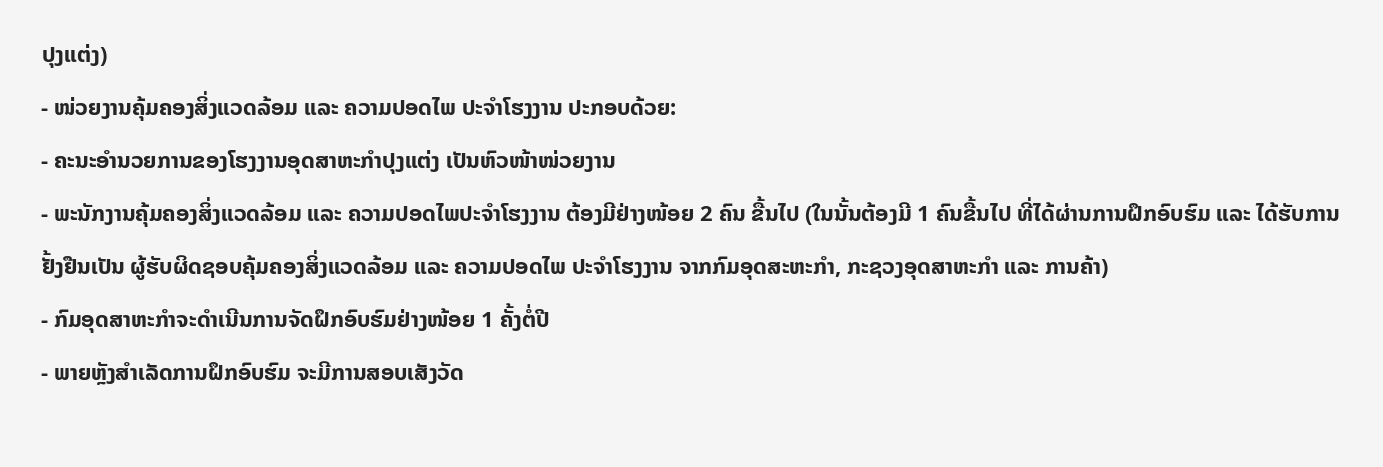ປຸງແຕ່ງ)
- ໜ່ວຍງານຄຸ້ມຄອງສິ່ງແວດລ້ອມ ແລະ ຄວາມປອດໄພ ປະຈຳໂຮງງານ ປະກອບດ້ວຍ:
- ຄະນະອຳນວຍການຂອງໂຮງງານອຸດສາຫະກຳປຸງແຕ່ງ ເປັນຫົວໜ້າໜ່ວຍງານ
- ພະນັກງານຄຸ້ມຄອງສິ່ງແວດລ້ອມ ແລະ ຄວາມປອດໄພປະຈຳໂຮງງານ ຕ້ອງມີຢ່າງໜ້ອຍ 2 ຄົນ ຂື້ນໄປ (ໃນນັ້ນຕ້ອງມີ 1 ຄົນຂື້ນໄປ ທີ່ໄດ້ຜ່ານການຝຶກອົບຮົມ ແລະ ໄດ້ຮັບການຢັ້ງຢືນເປັນ ຜູ້ຮັບຜິດຊອບຄຸ້ມຄອງສິ່ງແວດລ້ອມ ແລະ ຄວາມປອດໄພ ປະຈຳໂຮງງານ ຈາກກົມອຸດສະຫະກຳ, ກະຊວງອຸດສາຫະກຳ ແລະ ການຄ້າ)
- ກົມອຸດສາຫະກຳຈະດຳເນີນການຈັດຝຶກອົບຮົມຢ່າງໜ້ອຍ 1 ຄັ້ງຕໍ່ປີ
- ພາຍຫຼັງສຳເລັດການຝຶກອົບຮົມ ຈະມີການສອບເສັງວັດ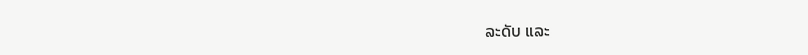ລະດັບ ແລະ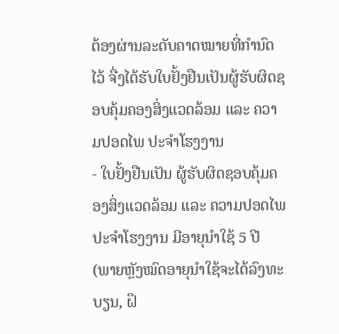ຕ້ອງຜ່ານລະດັບຄາດໝາຍທີ່ກຳນົດໄວ້ ຈື່ງໄດ້ຮັບໃບຢັ້ງຢືນເປັນຜູ້ຮັບຜິດຊອບຄຸ້ມຄອງສິ່ງແວດລ້ອມ ແລະ ຄວາມປອດໄພ ປະຈຳໂຮງງານ
- ໃບຢັ້ງຢືນເປັນ ຜູ້ຮັບຜິດຊອບຄຸ້ມຄອງສິ່ງແວດລ້ອມ ແລະ ຄວາມປອດໄພ ປະຈຳໂຮງງານ ມີອາຍຸນຳໃຊ້ 5 ປີ (ພາຍຫຼັງໝົດອາຍຸນຳໃຊ້ຈະໄດ້ລົງທະບຽນ, ຝຶ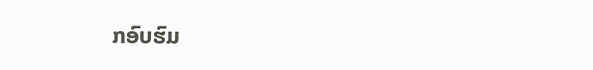ກອົບຮົມ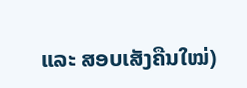ແລະ ສອບເສັງຄືນໃໝ່)